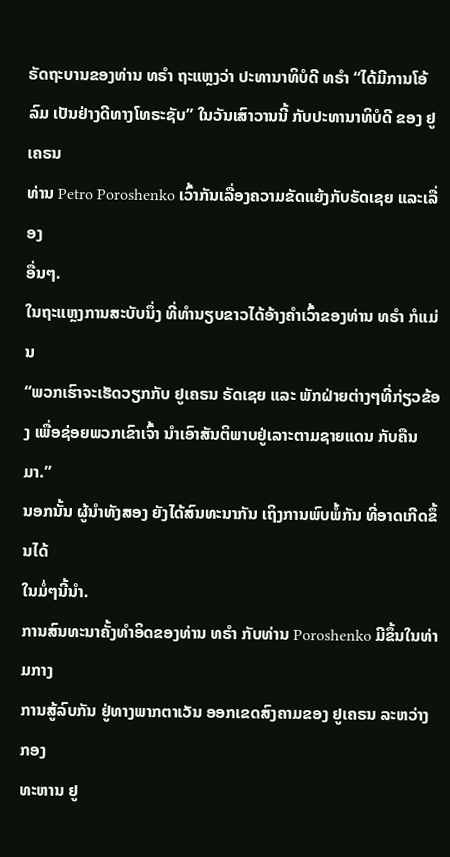ຣັດຖະບານຂອງທ່ານ ທຣຳ ຖະແຫຼງວ່າ ປະທານາທິບໍດີ ທຣຳ “ໄດ້ມີການໂອ້ລົມ ເປັນຢ່າງດີທາງໂທຣະຊັບ” ໃນວັນເສົາວານນີ້ ກັບປະທານາທິບໍດີ ຂອງ ຢູເຄຣນ
ທ່ານ Petro Poroshenko ເວົ້າກັນເລື່ອງຄວາມຂັດແຍ້ງກັບຣັດເຊຍ ແລະເລື່ອງ
ອື່ນໆ.
ໃນຖະແຫຼງການສະບັບນຶ່ງ ທີ່ທຳນຽບຂາວໄດ້ອ້າງຄຳເວົ້າຂອງທ່ານ ທຣຳ ກໍແມ່ນ
“ພວກເຮົາຈະເຮັດວຽກກັບ ຢູເຄຣນ ຣັດເຊຍ ແລະ ພັກຝ່າຍຕ່າງໆທີ່ກ່ຽວຂ້ອງ ເພື່ອຊ່ອຍພວກເຂົາເຈົ້າ ນຳເອົາສັນຕິພາບຢູ່ເລາະຕາມຊາຍແດນ ກັບຄືນມາ.”
ນອກນັ້ນ ຜູ້ນຳທັງສອງ ຍັງໄດ້ສົນທະນາກັນ ເຖິງການພົບພໍ້ກັນ ທີ່ອາດເກີດຂຶ້ນໄດ້
ໃນມໍ່ໆນີ້ນຳ.
ການສົນທະນາຄັ້ງທຳອິດຂອງທ່ານ ທຣຳ ກັບທ່ານ Poroshenko ມີຂຶ້ນໃນທ່າມກາງ
ການສູ້ລົບກັນ ຢູ່ທາງພາກຕາເວັນ ອອກເຂດສົງຄາມຂອງ ຢູເຄຣນ ລະຫວ່າງ ກອງ
ທະຫານ ຢູ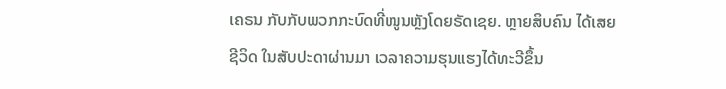ເຄຣນ ກັບກັບພວກກະບົດທີ່ໜູນຫຼັງໂດຍຣັດເຊຍ. ຫຼາຍສິບຄົນ ໄດ້ເສຍ
ຊີວິດ ໃນສັບປະດາຜ່ານມາ ເວລາຄວາມຮຸນແຮງໄດ້ທະວີຂຶ້ນ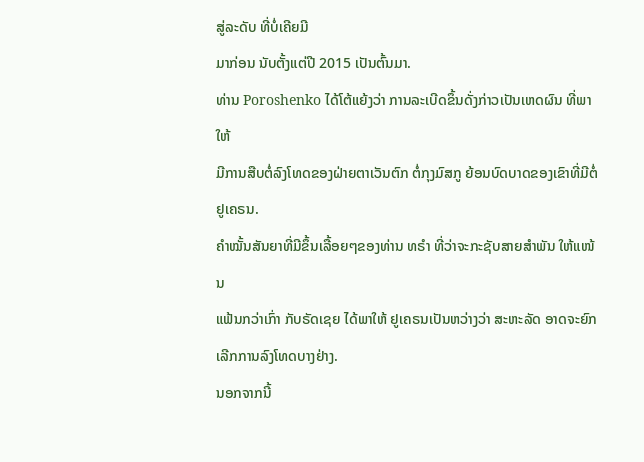ສູ່ລະດັບ ທີ່ບໍ່ເຄີຍມີ
ມາກ່ອນ ນັບຕັ້ງແຕ່ປີ 2015 ເປັນຕົ້ນມາ.
ທ່ານ Poroshenko ໄດ້ໂຕ້ແຍ້ງວ່າ ການລະເບີດຂຶ້ນດັ່ງກ່າວເປັນເຫດຜົນ ທີ່ພາໃຫ້
ມີການສືບຕໍ່ລົງໂທດຂອງຝ່າຍຕາເວັນຕົກ ຕໍ່ກຸງມົສກູ ຍ້ອນບົດບາດຂອງເຂົາທີ່ມີຕໍ່
ຢູເຄຣນ.
ຄຳໝັ້ນສັນຍາທີ່ມີຂຶ້ນເລື້ອຍໆຂອງທ່ານ ທຣຳ ທີ່ວ່າຈະກະຊັບສາຍສຳພັນ ໃຫ້ແໜ້ນ
ແຟ້ນກວ່າເກົ່າ ກັບຣັດເຊຍ ໄດ້ພາໃຫ້ ຢູເຄຣນເປັນຫວ່າງວ່າ ສະຫະລັດ ອາດຈະຍົກ
ເລີກການລົງໂທດບາງຢ່າງ.
ນອກຈາກນີ້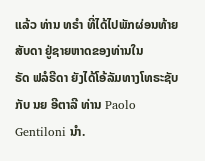ແລ້ວ ທ່ານ ທຣຳ ທີ່ໄດ້ໄປພັກຜ່ອນທ້າຍສັບດາ ຢູ່ຊາຍຫາດຂອງທ່ານໃນ
ຣັດ ຟລໍຣີດາ ຍັງໄດ້ໂອ້ລັມທາງໂທຣະຊັບກັບ ນຍ ອີຕາລີ ທ່ານ Paolo Gentiloni ນຳ.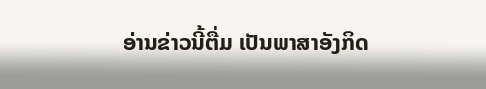ອ່ານຂ່າວນີ້ຕື່ມ ເປັນພາສາອັງກິດ